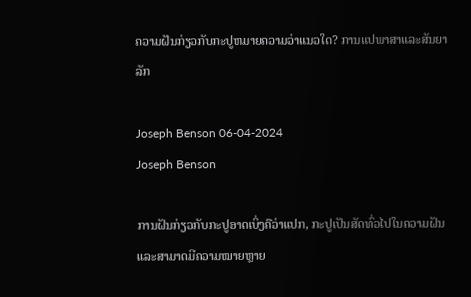ຄວາມຝັນກ່ຽວກັບກະປູຫມາຍຄວາມວ່າແນວໃດ? ການແປພາສາແລະສັນຍາລັກ

Joseph Benson 06-04-2024
Joseph Benson

ການຝັນກ່ຽວກັບກະປູອາດເບິ່ງຄືວ່າແປກ, ກະປູເປັນສັດທົ່ວໄປໃນຄວາມຝັນ ແລະສາມາດມີຄວາມໝາຍຫຼາຍ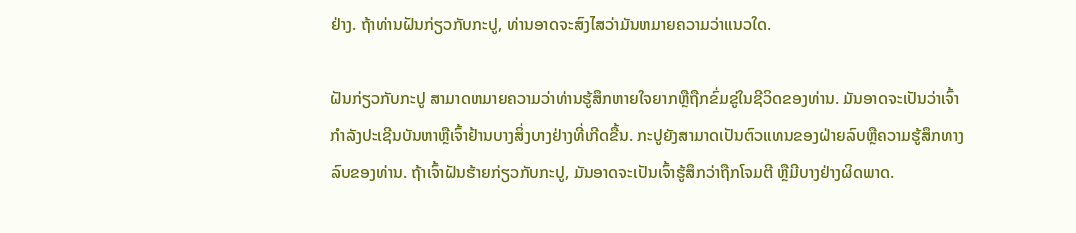ຢ່າງ. ຖ້າທ່ານຝັນກ່ຽວກັບກະປູ, ທ່ານອາດຈະສົງໄສວ່າມັນຫມາຍຄວາມວ່າແນວໃດ.

ຝັນກ່ຽວກັບກະປູ ສາມາດຫມາຍຄວາມວ່າທ່ານຮູ້ສຶກຫາຍໃຈຍາກຫຼືຖືກຂົ່ມຂູ່ໃນຊີວິດຂອງທ່ານ. ມັນອາດຈະເປັນວ່າເຈົ້າກໍາລັງປະເຊີນບັນຫາຫຼືເຈົ້າຢ້ານບາງສິ່ງບາງຢ່າງທີ່ເກີດຂື້ນ. ກະປູຍັງສາມາດເປັນຕົວແທນຂອງຝ່າຍລົບຫຼືຄວາມຮູ້ສຶກທາງລົບຂອງທ່ານ. ຖ້າເຈົ້າຝັນຮ້າຍກ່ຽວກັບກະປູ, ມັນອາດຈະເປັນເຈົ້າຮູ້ສຶກວ່າຖືກໂຈມຕີ ຫຼືມີບາງຢ່າງຜິດພາດ.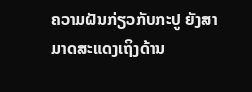ຄວາມຝັນກ່ຽວກັບກະປູ ຍັງສາມາດສະແດງເຖິງດ້ານ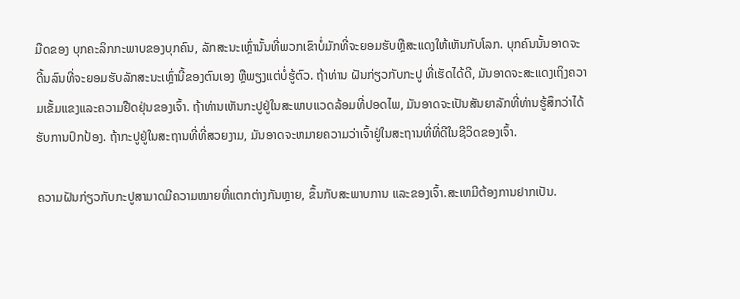ມືດຂອງ ບຸກຄະລິກກະພາບຂອງບຸກຄົນ, ລັກສະນະເຫຼົ່ານັ້ນທີ່ພວກເຂົາບໍ່ມັກທີ່ຈະຍອມຮັບຫຼືສະແດງໃຫ້ເຫັນກັບໂລກ. ບຸກຄົນນັ້ນອາດຈະດີ້ນລົນທີ່ຈະຍອມຮັບລັກສະນະເຫຼົ່ານີ້ຂອງຕົນເອງ ຫຼືພຽງແຕ່ບໍ່ຮູ້ຕົວ. ຖ້າທ່ານ ຝັນກ່ຽວກັບກະປູ ທີ່ເຮັດໄດ້ດີ, ມັນອາດຈະສະແດງເຖິງຄວາມເຂັ້ມແຂງແລະຄວາມຢືດຢຸ່ນຂອງເຈົ້າ. ຖ້າທ່ານເຫັນກະປູຢູ່ໃນສະພາບແວດລ້ອມທີ່ປອດໄພ, ມັນອາດຈະເປັນສັນຍາລັກທີ່ທ່ານຮູ້ສຶກວ່າໄດ້ຮັບການປົກປ້ອງ. ຖ້າກະປູຢູ່ໃນສະຖານທີ່ທີ່ສວຍງາມ, ມັນອາດຈະຫມາຍຄວາມວ່າເຈົ້າຢູ່ໃນສະຖານທີ່ທີ່ດີໃນຊີວິດຂອງເຈົ້າ.

ຄວາມຝັນກ່ຽວກັບກະປູສາມາດມີຄວາມໝາຍທີ່ແຕກຕ່າງກັນຫຼາຍ, ຂຶ້ນກັບສະພາບການ ແລະຂອງເຈົ້າ.ສະເຫມີຕ້ອງການຢາກເປັນ.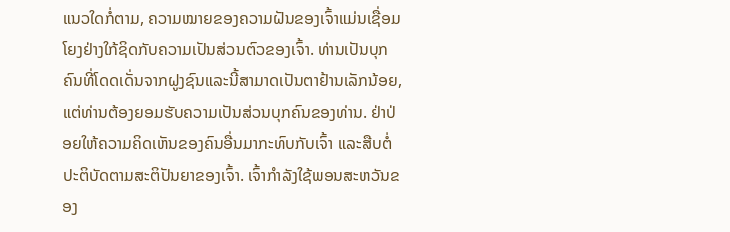ແນວໃດກໍ່ຕາມ, ຄວາມໝາຍຂອງຄວາມຝັນຂອງເຈົ້າແມ່ນເຊື່ອມໂຍງຢ່າງໃກ້ຊິດກັບຄວາມເປັນສ່ວນຕົວຂອງເຈົ້າ. ທ່ານເປັນບຸກຄົນທີ່ໂດດເດັ່ນຈາກຝູງຊົນແລະນີ້ສາມາດເປັນຕາຢ້ານເລັກນ້ອຍ, ແຕ່ທ່ານຕ້ອງຍອມຮັບຄວາມເປັນສ່ວນບຸກຄົນຂອງທ່ານ. ຢ່າປ່ອຍໃຫ້ຄວາມຄິດເຫັນຂອງຄົນອື່ນມາກະທົບກັບເຈົ້າ ແລະສືບຕໍ່ປະຕິບັດຕາມສະຕິປັນຍາຂອງເຈົ້າ. ເຈົ້າກໍາລັງໃຊ້ພອນສະຫວັນຂອງ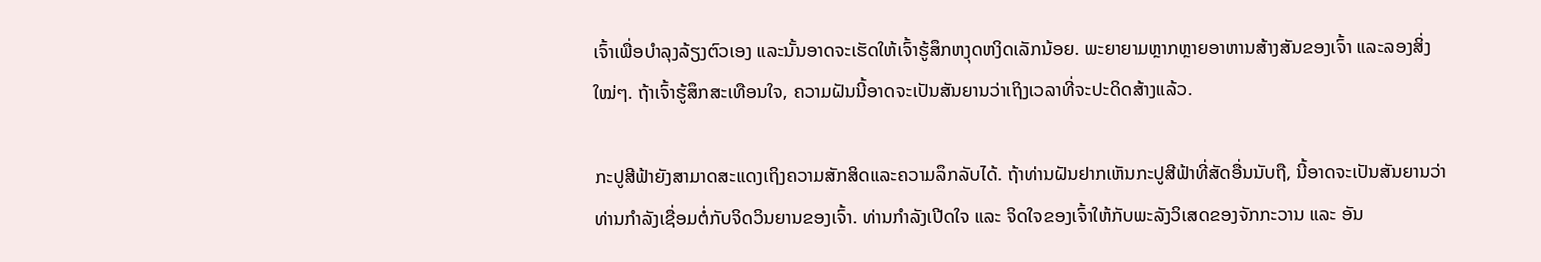ເຈົ້າເພື່ອບໍາລຸງລ້ຽງຕົວເອງ ແລະນັ້ນອາດຈະເຮັດໃຫ້ເຈົ້າຮູ້ສຶກຫງຸດຫງິດເລັກນ້ອຍ. ພະຍາຍາມຫຼາກຫຼາຍອາຫານສ້າງສັນຂອງເຈົ້າ ແລະລອງສິ່ງໃໝ່ໆ. ຖ້າເຈົ້າຮູ້ສຶກສະເທືອນໃຈ, ຄວາມຝັນນີ້ອາດຈະເປັນສັນຍານວ່າເຖິງເວລາທີ່ຈະປະດິດສ້າງແລ້ວ.

ກະປູສີຟ້າຍັງສາມາດສະແດງເຖິງຄວາມສັກສິດແລະຄວາມລຶກລັບໄດ້. ຖ້າທ່ານຝັນຢາກເຫັນກະປູສີຟ້າທີ່ສັດອື່ນນັບຖື, ນີ້ອາດຈະເປັນສັນຍານວ່າທ່ານກໍາລັງເຊື່ອມຕໍ່ກັບຈິດວິນຍານຂອງເຈົ້າ. ທ່ານກຳລັງເປີດໃຈ ແລະ ຈິດໃຈຂອງເຈົ້າໃຫ້ກັບພະລັງວິເສດຂອງຈັກກະວານ ແລະ ອັນ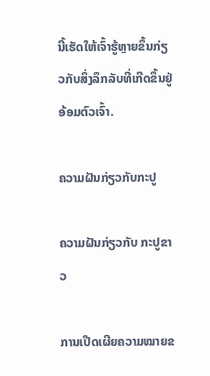ນີ້ເຮັດໃຫ້ເຈົ້າຮູ້ຫຼາຍຂຶ້ນກ່ຽວກັບສິ່ງລຶກລັບທີ່ເກີດຂຶ້ນຢູ່ອ້ອມຕົວເຈົ້າ.

ຄວາມຝັນກ່ຽວກັບກະປູ

ຄວາມຝັນກ່ຽວກັບ ກະປູຂາວ

ການເປີດເຜີຍຄວາມໝາຍຂ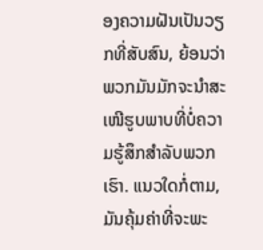ອງຄວາມຝັນເປັນວຽກທີ່ສັບສົນ, ຍ້ອນວ່າພວກມັນມັກຈະນຳສະເໜີຮູບພາບທີ່ບໍ່ຄວາມຮູ້ສຶກສໍາລັບພວກເຮົາ. ແນວໃດກໍ່ຕາມ, ມັນຄຸ້ມຄ່າທີ່ຈະພະ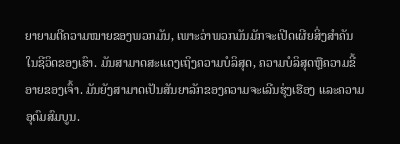ຍາຍາມຕີຄວາມໝາຍຂອງພວກມັນ, ເພາະວ່າພວກມັນມັກຈະເປີດເຜີຍສິ່ງສຳຄັນໃນຊີວິດຂອງເຮົາ. ມັນສາມາດສະແດງເຖິງຄວາມບໍລິສຸດ, ຄວາມບໍລິສຸດຫຼືຄວາມຂີ້ອາຍຂອງເຈົ້າ. ມັນຍັງສາມາດເປັນສັນຍາລັກຂອງຄວາມຈະເລີນຮຸ່ງເຮືອງ ແລະຄວາມອຸດົມສົມບູນ.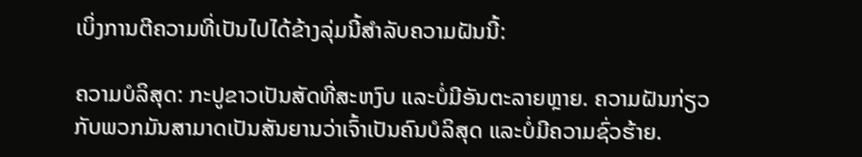ເບິ່ງການຕີຄວາມທີ່ເປັນໄປໄດ້ຂ້າງລຸ່ມນີ້ສໍາລັບຄວາມຝັນນີ້:

ຄວາມບໍລິສຸດ: ກະປູຂາວເປັນສັດທີ່ສະຫງົບ ແລະບໍ່ມີອັນຕະລາຍຫຼາຍ. ຄວາມຝັນກ່ຽວກັບພວກມັນສາມາດເປັນສັນຍານວ່າເຈົ້າເປັນຄົນບໍລິສຸດ ແລະບໍ່ມີຄວາມຊົ່ວຮ້າຍ.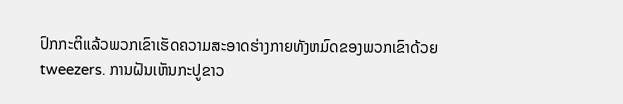ປົກກະຕິແລ້ວພວກເຂົາເຮັດຄວາມສະອາດຮ່າງກາຍທັງຫມົດຂອງພວກເຂົາດ້ວຍ tweezers. ການຝັນເຫັນກະປູຂາວ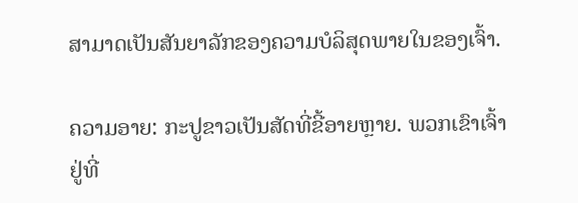ສາມາດເປັນສັນຍາລັກຂອງຄວາມບໍລິສຸດພາຍໃນຂອງເຈົ້າ.

ຄວາມອາຍ: ກະປູຂາວເປັນສັດທີ່ຂີ້ອາຍຫຼາຍ. ພວກເຂົາເຈົ້າຢູ່ທີ່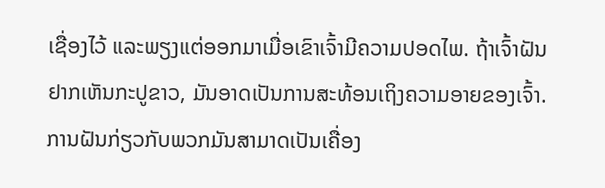ເຊື່ອງໄວ້ ແລະພຽງແຕ່ອອກມາເມື່ອເຂົາເຈົ້າມີຄວາມປອດໄພ. ຖ້າເຈົ້າຝັນຢາກເຫັນກະປູຂາວ, ມັນອາດເປັນການສະທ້ອນເຖິງຄວາມອາຍຂອງເຈົ້າ. ການຝັນກ່ຽວກັບພວກມັນສາມາດເປັນເຄື່ອງ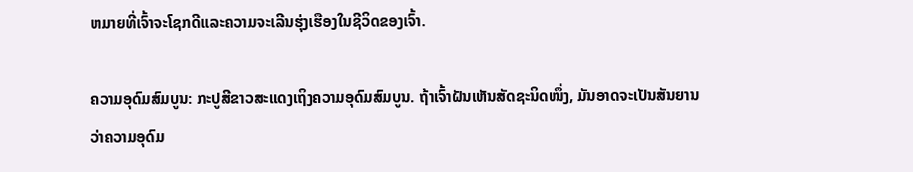ຫມາຍທີ່ເຈົ້າຈະໂຊກດີແລະຄວາມຈະເລີນຮຸ່ງເຮືອງໃນຊີວິດຂອງເຈົ້າ.

ຄວາມອຸດົມສົມບູນ: ກະປູສີຂາວສະແດງເຖິງຄວາມອຸດົມສົມບູນ. ຖ້າເຈົ້າຝັນເຫັນສັດຊະນິດໜຶ່ງ, ມັນອາດຈະເປັນສັນຍານວ່າຄວາມອຸດົມ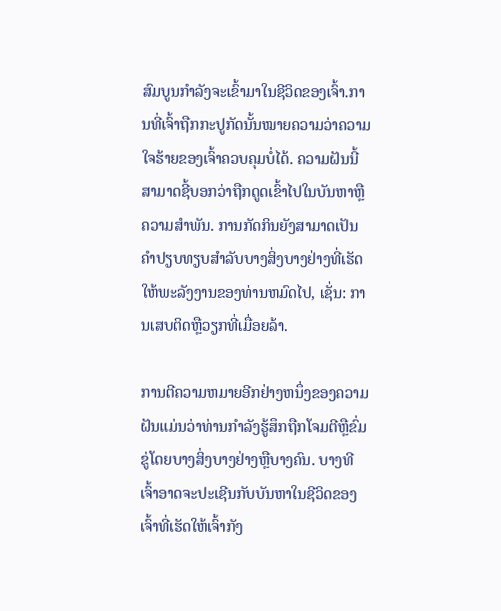ສົມບູນກຳລັງຈະເຂົ້າມາໃນຊີວິດຂອງເຈົ້າ.ການທີ່ເຈົ້າຖືກກະປູກັດນັ້ນໝາຍຄວາມວ່າຄວາມໃຈຮ້າຍຂອງເຈົ້າຄວບຄຸມບໍ່ໄດ້. ຄວາມຝັນນີ້ສາມາດຊີ້ບອກວ່າຖືກດູດເຂົ້າໄປໃນບັນຫາຫຼືຄວາມສໍາພັນ. ການກັດກິນຍັງສາມາດເປັນຄໍາປຽບທຽບສໍາລັບບາງສິ່ງບາງຢ່າງທີ່ເຮັດໃຫ້ພະລັງງານຂອງທ່ານຫມົດໄປ, ເຊັ່ນ: ການເສບຕິດຫຼືວຽກທີ່ເມື່ອຍລ້າ.

ການຕີຄວາມຫມາຍອີກຢ່າງຫນຶ່ງຂອງຄວາມຝັນແມ່ນວ່າທ່ານກໍາລັງຮູ້ສຶກຖືກໂຈມຕີຫຼືຂົ່ມຂູ່ໂດຍບາງສິ່ງບາງຢ່າງຫຼືບາງຄົນ. ບາງທີເຈົ້າອາດຈະປະເຊີນກັບບັນຫາໃນຊີວິດຂອງເຈົ້າທີ່ເຮັດໃຫ້ເຈົ້າກັງ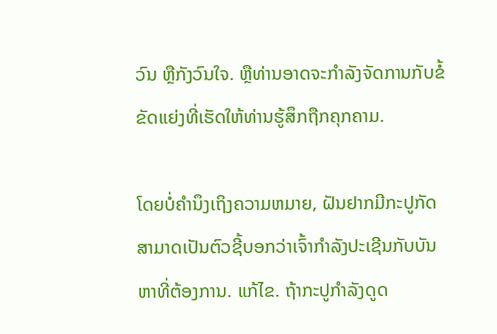ວົນ ຫຼືກັງວົນໃຈ. ຫຼືທ່ານອາດຈະກໍາລັງຈັດການກັບຂໍ້ຂັດແຍ່ງທີ່ເຮັດໃຫ້ທ່ານຮູ້ສຶກຖືກຄຸກຄາມ.

ໂດຍບໍ່ຄໍານຶງເຖິງຄວາມຫມາຍ, ຝັນຢາກມີກະປູກັດ ສາມາດເປັນຕົວຊີ້ບອກວ່າເຈົ້າກໍາລັງປະເຊີນກັບບັນຫາທີ່ຕ້ອງການ. ແກ້ໄຂ. ຖ້າກະປູກໍາລັງດູດ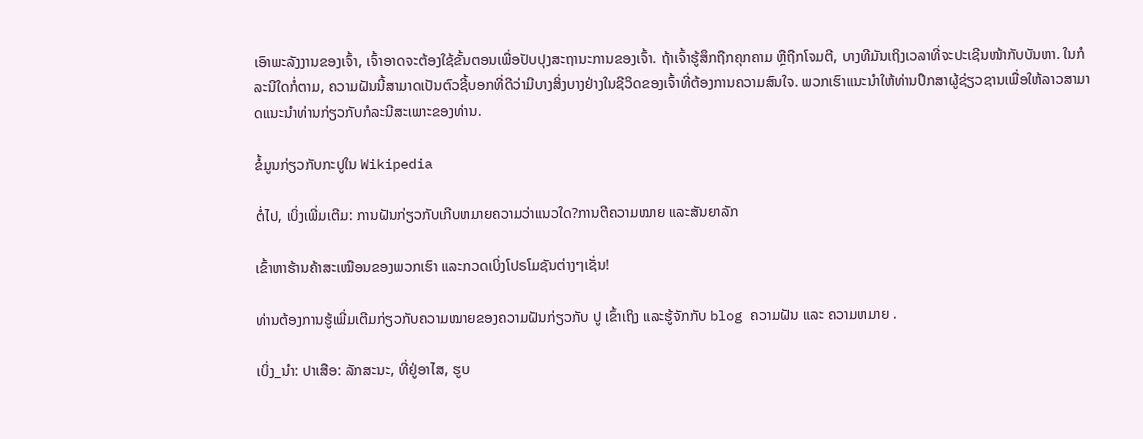ເອົາພະລັງງານຂອງເຈົ້າ, ເຈົ້າອາດຈະຕ້ອງໃຊ້ຂັ້ນຕອນເພື່ອປັບປຸງສະຖານະການຂອງເຈົ້າ. ຖ້າເຈົ້າຮູ້ສຶກຖືກຄຸກຄາມ ຫຼືຖືກໂຈມຕີ, ບາງທີມັນເຖິງເວລາທີ່ຈະປະເຊີນໜ້າກັບບັນຫາ. ໃນກໍລະນີໃດກໍ່ຕາມ, ຄວາມຝັນນີ້ສາມາດເປັນຕົວຊີ້ບອກທີ່ດີວ່າມີບາງສິ່ງບາງຢ່າງໃນຊີວິດຂອງເຈົ້າທີ່ຕ້ອງການຄວາມສົນໃຈ. ພວກເຮົາແນະນໍາໃຫ້ທ່ານປຶກສາຜູ້ຊ່ຽວຊານເພື່ອໃຫ້ລາວສາມາດແນະນໍາທ່ານກ່ຽວກັບກໍລະນີສະເພາະຂອງທ່ານ.

ຂໍ້ມູນກ່ຽວກັບກະປູໃນ Wikipedia

ຕໍ່ໄປ, ເບິ່ງເພີ່ມເຕີມ: ການຝັນກ່ຽວກັບເກີບຫມາຍຄວາມວ່າແນວໃດ?ການຕີຄວາມໝາຍ ແລະສັນຍາລັກ

ເຂົ້າຫາຮ້ານຄ້າສະເໝືອນຂອງພວກເຮົາ ແລະກວດເບິ່ງໂປຣໂມຊັນຕ່າງໆເຊັ່ນ!

ທ່ານຕ້ອງການຮູ້ເພີ່ມເຕີມກ່ຽວກັບຄວາມໝາຍຂອງຄວາມຝັນກ່ຽວກັບ ປູ ເຂົ້າເຖິງ ແລະຮູ້ຈັກກັບ blog ຄວາມຝັນ ແລະ ຄວາມຫມາຍ .

ເບິ່ງ_ນຳ: ປາເສືອ: ລັກສະນະ, ທີ່ຢູ່ອາໄສ, ຮູບ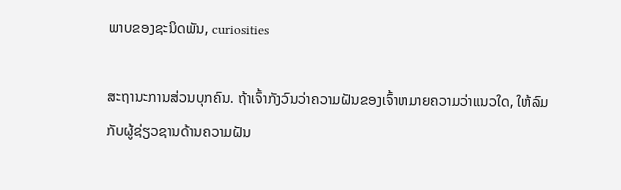ພາບຂອງຊະນິດພັນ, curiosities

ສະຖານະການສ່ວນບຸກຄົນ. ຖ້າເຈົ້າກັງວົນວ່າຄວາມຝັນຂອງເຈົ້າຫມາຍຄວາມວ່າແນວໃດ, ໃຫ້ລົມກັບຜູ້ຊ່ຽວຊານດ້ານຄວາມຝັນ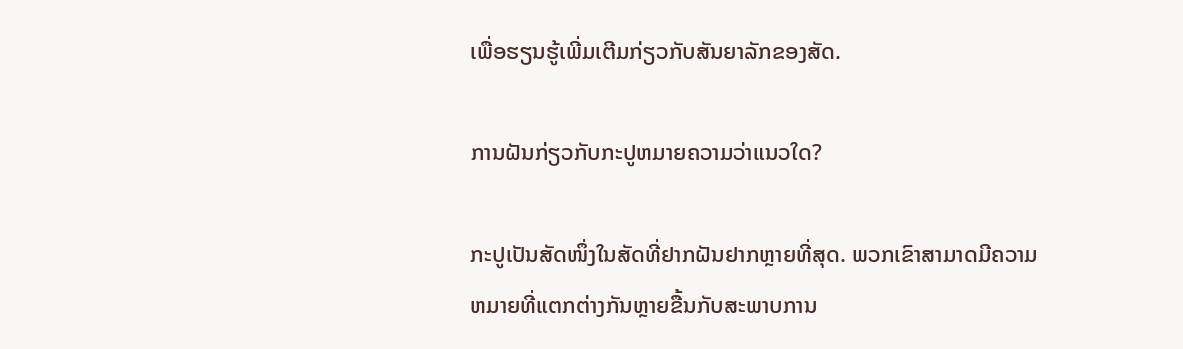ເພື່ອຮຽນຮູ້ເພີ່ມເຕີມກ່ຽວກັບສັນຍາລັກຂອງສັດ.

ການຝັນກ່ຽວກັບກະປູຫມາຍຄວາມວ່າແນວໃດ?

ກະປູເປັນສັດໜຶ່ງໃນສັດທີ່ຢາກຝັນຢາກຫຼາຍທີ່ສຸດ. ພວກເຂົາສາມາດມີຄວາມຫມາຍທີ່ແຕກຕ່າງກັນຫຼາຍຂື້ນກັບສະພາບການ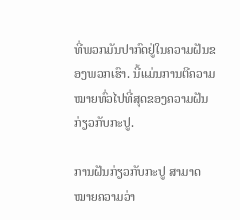ທີ່ພວກມັນປາກົດຢູ່ໃນຄວາມຝັນຂອງພວກເຮົາ. ນີ້ແມ່ນການຕີຄວາມໝາຍທົ່ວໄປທີ່ສຸດຂອງຄວາມຝັນກ່ຽວກັບກະປູ.

ການຝັນກ່ຽວກັບກະປູ ສາມາດໝາຍຄວາມວ່າ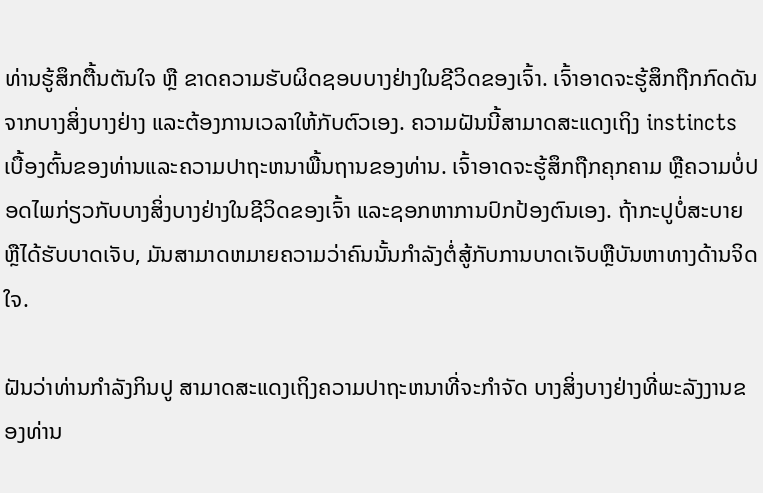ທ່ານຮູ້ສຶກຕື້ນຕັນໃຈ ຫຼື ຂາດຄວາມຮັບຜິດຊອບບາງຢ່າງໃນຊີວິດຂອງເຈົ້າ. ເຈົ້າອາດຈະຮູ້ສຶກຖືກກົດດັນຈາກບາງສິ່ງບາງຢ່າງ ແລະຕ້ອງການເວລາໃຫ້ກັບຕົວເອງ. ຄວາມຝັນນີ້ສາມາດສະແດງເຖິງ instincts ເບື້ອງຕົ້ນຂອງທ່ານແລະຄວາມປາຖະຫນາພື້ນຖານຂອງທ່ານ. ເຈົ້າອາດຈະຮູ້ສຶກຖືກຄຸກຄາມ ຫຼືຄວາມບໍ່ປອດໄພກ່ຽວກັບບາງສິ່ງບາງຢ່າງໃນຊີວິດຂອງເຈົ້າ ແລະຊອກຫາການປົກປ້ອງຕົນເອງ. ຖ້າກະປູບໍ່ສະບາຍຫຼືໄດ້ຮັບບາດເຈັບ, ມັນສາມາດຫມາຍຄວາມວ່າຄົນນັ້ນກໍາລັງຕໍ່ສູ້ກັບການບາດເຈັບຫຼືບັນຫາທາງດ້ານຈິດໃຈ.

ຝັນວ່າທ່ານກໍາລັງກິນປູ ສາມາດສະແດງເຖິງຄວາມປາຖະຫນາທີ່ຈະກໍາຈັດ ບາງສິ່ງບາງຢ່າງທີ່ພະລັງງານຂອງທ່ານ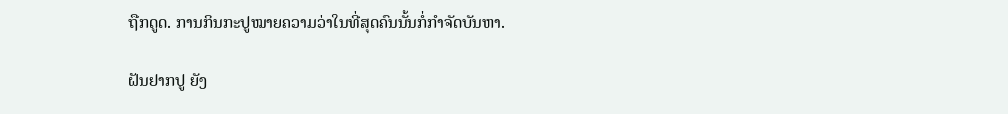ຖືກດູດ. ການກິນກະປູໝາຍຄວາມວ່າໃນທີ່ສຸດຄົນນັ້ນກໍ່ກໍາຈັດບັນຫາ.

ຝັນຢາກປູ ຍັງ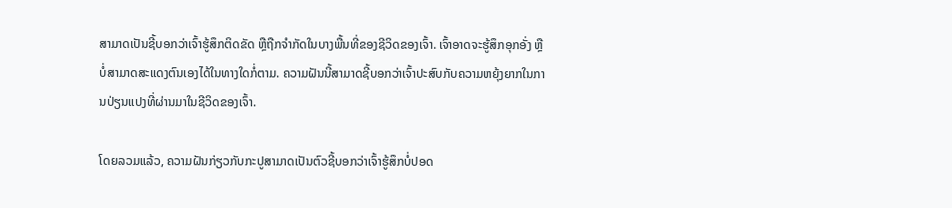ສາມາດເປັນຊີ້ບອກວ່າເຈົ້າຮູ້ສຶກຕິດຂັດ ຫຼືຖືກຈຳກັດໃນບາງພື້ນທີ່ຂອງຊີວິດຂອງເຈົ້າ. ເຈົ້າອາດຈະຮູ້ສຶກອຸກອັ່ງ ຫຼືບໍ່ສາມາດສະແດງຕົນເອງໄດ້ໃນທາງໃດກໍ່ຕາມ. ຄວາມຝັນນີ້ສາມາດຊີ້ບອກວ່າເຈົ້າປະສົບກັບຄວາມຫຍຸ້ງຍາກໃນການປ່ຽນແປງທີ່ຜ່ານມາໃນຊີວິດຂອງເຈົ້າ.

ໂດຍລວມແລ້ວ, ຄວາມຝັນກ່ຽວກັບກະປູສາມາດເປັນຕົວຊີ້ບອກວ່າເຈົ້າຮູ້ສຶກບໍ່ປອດ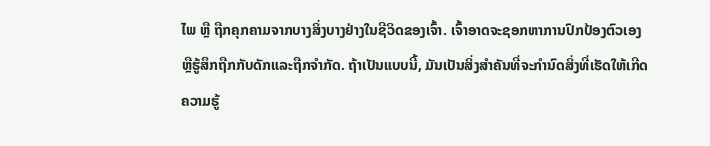ໄພ ຫຼື ຖືກຄຸກຄາມຈາກບາງສິ່ງບາງຢ່າງໃນຊີວິດຂອງເຈົ້າ. ເຈົ້າອາດຈະຊອກຫາການປົກປ້ອງຕົວເອງ ຫຼືຮູ້ສຶກຖືກກັບດັກແລະຖືກຈຳກັດ. ຖ້າເປັນແບບນີ້, ມັນເປັນສິ່ງສໍາຄັນທີ່ຈະກໍານົດສິ່ງທີ່ເຮັດໃຫ້ເກີດຄວາມຮູ້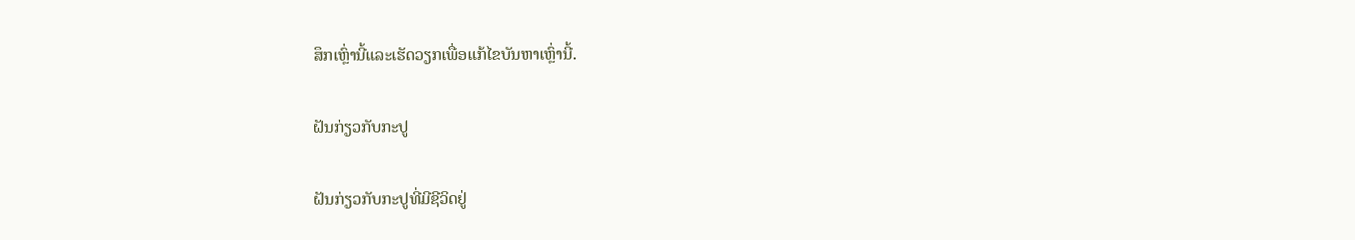ສຶກເຫຼົ່ານີ້ແລະເຮັດວຽກເພື່ອແກ້ໄຂບັນຫາເຫຼົ່ານີ້.

ຝັນກ່ຽວກັບກະປູ

ຝັນກ່ຽວກັບກະປູທີ່ມີຊີວິດຢູ່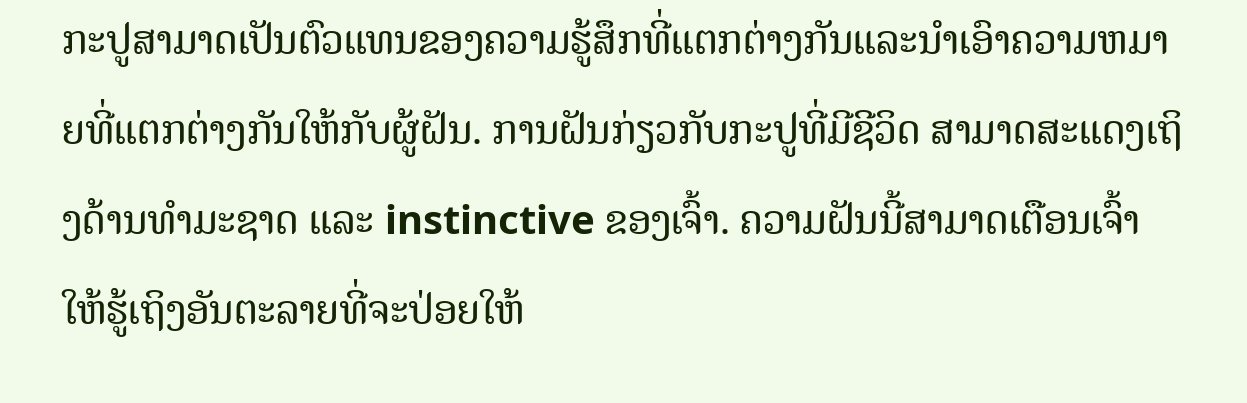ກະປູສາມາດເປັນຕົວແທນຂອງຄວາມຮູ້ສຶກທີ່ແຕກຕ່າງກັນແລະນໍາເອົາຄວາມຫມາຍທີ່ແຕກຕ່າງກັນໃຫ້ກັບຜູ້ຝັນ. ການຝັນກ່ຽວກັບກະປູທີ່ມີຊີວິດ ສາມາດສະແດງເຖິງດ້ານທໍາມະຊາດ ແລະ instinctive ຂອງເຈົ້າ. ຄວາມຝັນນີ້ສາມາດເຕືອນເຈົ້າໃຫ້ຮູ້ເຖິງອັນຕະລາຍທີ່ຈະປ່ອຍໃຫ້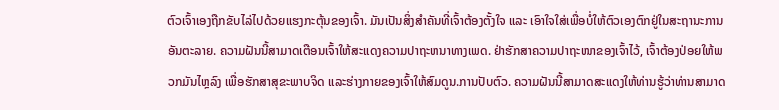ຕົວເຈົ້າເອງຖືກຂັບໄລ່ໄປດ້ວຍແຮງກະຕຸ້ນຂອງເຈົ້າ. ມັນເປັນສິ່ງສຳຄັນທີ່ເຈົ້າຕ້ອງຕັ້ງໃຈ ແລະ ເອົາໃຈໃສ່ເພື່ອບໍ່ໃຫ້ຕົວເອງຕົກຢູ່ໃນສະຖານະການອັນຕະລາຍ. ຄວາມຝັນນີ້ສາມາດເຕືອນເຈົ້າໃຫ້ສະແດງຄວາມປາຖະຫນາທາງເພດ. ຢ່າຮັກສາຄວາມປາຖະໜາຂອງເຈົ້າໄວ້, ເຈົ້າຕ້ອງປ່ອຍໃຫ້ພວກມັນໄຫຼລົງ ເພື່ອຮັກສາສຸຂະພາບຈິດ ແລະຮ່າງກາຍຂອງເຈົ້າໃຫ້ສົມດູນ.ການປັບຕົວ. ຄວາມຝັນນີ້ສາມາດສະແດງໃຫ້ທ່ານຮູ້ວ່າທ່ານສາມາດ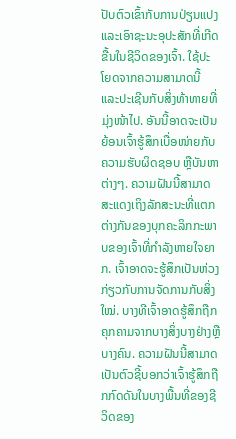ປັບຕົວເຂົ້າກັບການປ່ຽນແປງແລະເອົາຊະນະອຸປະສັກທີ່ເກີດຂື້ນໃນຊີວິດຂອງເຈົ້າ. ໃຊ້ປະໂຍດຈາກຄວາມສາມາດນີ້ ແລະປະເຊີນກັບສິ່ງທ້າທາຍທີ່ມຸ່ງໜ້າໄປ. ອັນນີ້ອາດຈະເປັນຍ້ອນເຈົ້າຮູ້ສຶກເບື່ອໜ່າຍກັບຄວາມຮັບຜິດຊອບ ຫຼືບັນຫາຕ່າງໆ. ຄວາມຝັນນີ້ສາມາດສະແດງເຖິງລັກສະນະທີ່ແຕກຕ່າງກັນຂອງບຸກຄະລິກກະພາບຂອງເຈົ້າທີ່ກໍາລັງຫາຍໃຈຍາກ. ເຈົ້າອາດຈະຮູ້ສຶກເປັນຫ່ວງກ່ຽວກັບການຈັດການກັບສິ່ງໃໝ່. ບາງທີເຈົ້າອາດຮູ້ສຶກຖືກຄຸກຄາມຈາກບາງສິ່ງບາງຢ່າງຫຼືບາງຄົນ. ຄວາມຝັນນີ້ສາມາດເປັນຕົວຊີ້ບອກວ່າເຈົ້າຮູ້ສຶກຖືກກົດດັນໃນບາງພື້ນທີ່ຂອງຊີວິດຂອງ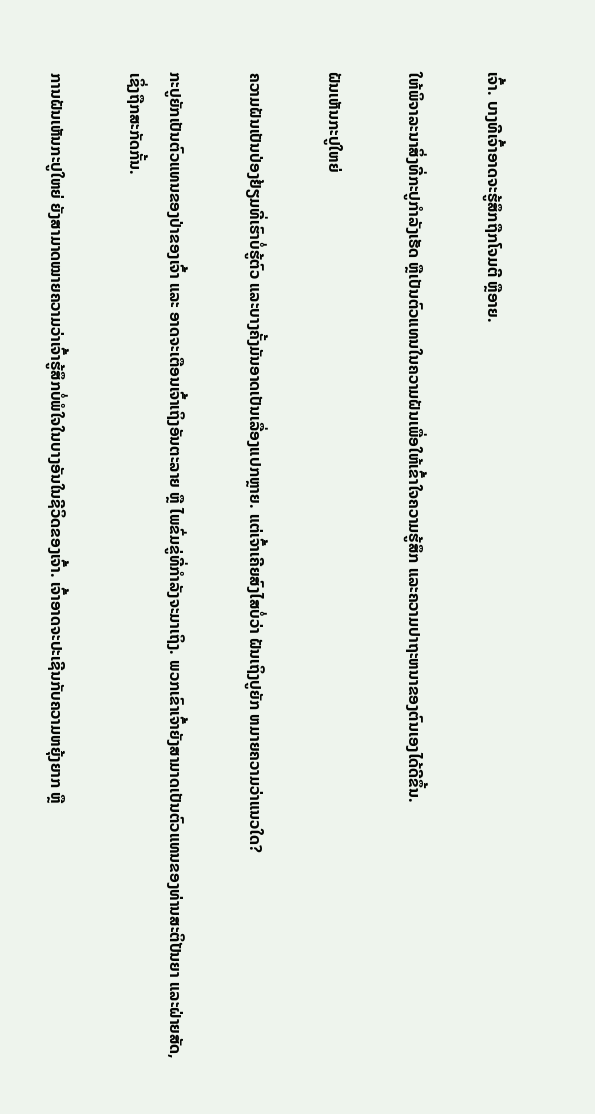ເຈົ້າ. ບາງທີເຈົ້າອາດຈະຮູ້ສຶກຖືກໂຈມຕີ ຫຼືອາຍ.

ໃຫ້ພິຈາລະນາສິ່ງທີ່ກະປູກຳລັງເຮັດ ຫຼືເປັນຕົວແທນໃນຄວາມຝັນເພື່ອໃຫ້ເຂົ້າໃຈຄວາມຮູ້ສຶກ ແລະຄວາມປາຖະຫນາຂອງຕົນເອງໄດ້ດີຂຶ້ນ.

ຝັນເຫັນກະປູໃຫຍ່

ຄວາມຝັນເປັນປ່ອງຢ້ຽມທີ່ເຮົາບໍ່ຮູ້ຕົວ ແລະບາງຄັ້ງມັນອາດເປັນເລື່ອງແປກຫຼາຍ. ແຕ່ເຈົ້າເຄີຍສົງໄສບໍ່ວ່າ ຝັນເຖິງປູຍັກ ຫມາຍຄວາມວ່າແນວໃດ?

ກະປູຍັກເປັນຕົວແທນຂອງປ່າຂອງເຈົ້າ ແລະ ອາດຈະເຕືອນເຈົ້າເຖິງອັນຕະລາຍ ຫຼື ໄພຂົ່ມຂູ່ທີ່ກຳລັງຈະມາເຖິງ. ພວກເຂົາເຈົ້າຍັງສາມາດເປັນຕົວແທນຂອງທ່ານສະຕິປັນຍາ ແລະຝ່າຍສັດ, ເຊິ່ງຖືກສະກັດກັ້ນ.

ການຝັນເຫັນກະປູໃຫຍ່ ຍັງສາມາດໝາຍຄວາມວ່າເຈົ້າຮູ້ສຶກບໍ່ພໍໃຈໃນບາງອັນໃນຊີວິດຂອງເຈົ້າ. ເຈົ້າອາດຈະປະເຊີນກັບຄວາມຫຍຸ້ງຍາກ ຫຼື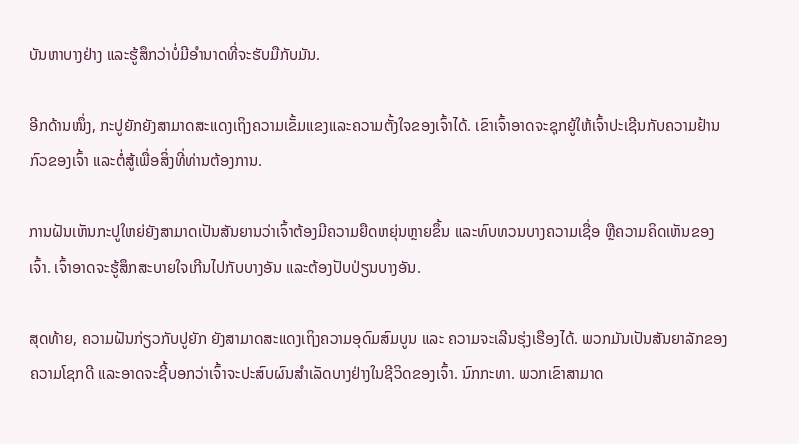ບັນຫາບາງຢ່າງ ແລະຮູ້ສຶກວ່າບໍ່ມີອຳນາດທີ່ຈະຮັບມືກັບມັນ.

ອີກດ້ານໜຶ່ງ, ກະປູຍັກຍັງສາມາດສະແດງເຖິງຄວາມເຂັ້ມແຂງແລະຄວາມຕັ້ງໃຈຂອງເຈົ້າໄດ້. ເຂົາເຈົ້າອາດຈະຊຸກຍູ້ໃຫ້ເຈົ້າປະເຊີນກັບຄວາມຢ້ານກົວຂອງເຈົ້າ ແລະຕໍ່ສູ້ເພື່ອສິ່ງທີ່ທ່ານຕ້ອງການ.

ການຝັນເຫັນກະປູໃຫຍ່ຍັງສາມາດເປັນສັນຍານວ່າເຈົ້າຕ້ອງມີຄວາມຍືດຫຍຸ່ນຫຼາຍຂຶ້ນ ແລະທົບທວນບາງຄວາມເຊື່ອ ຫຼືຄວາມຄິດເຫັນຂອງເຈົ້າ. ເຈົ້າອາດຈະຮູ້ສຶກສະບາຍໃຈເກີນໄປກັບບາງອັນ ແລະຕ້ອງປັບປ່ຽນບາງອັນ.

ສຸດທ້າຍ, ຄວາມຝັນກ່ຽວກັບປູຍັກ ຍັງສາມາດສະແດງເຖິງຄວາມອຸດົມສົມບູນ ແລະ ຄວາມຈະເລີນຮຸ່ງເຮືອງໄດ້. ພວກມັນເປັນສັນຍາລັກຂອງຄວາມໂຊກດີ ແລະອາດຈະຊີ້ບອກວ່າເຈົ້າຈະປະສົບຜົນສໍາເລັດບາງຢ່າງໃນຊີວິດຂອງເຈົ້າ. ນົກກະທາ. ພວກເຂົາສາມາດ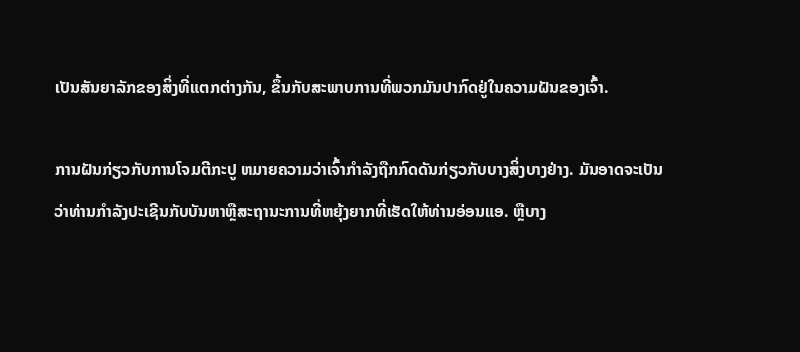ເປັນສັນຍາລັກຂອງສິ່ງທີ່ແຕກຕ່າງກັນ, ຂຶ້ນກັບສະພາບການທີ່ພວກມັນປາກົດຢູ່ໃນຄວາມຝັນຂອງເຈົ້າ.

ການຝັນກ່ຽວກັບການໂຈມຕີກະປູ ຫມາຍຄວາມວ່າເຈົ້າກໍາລັງຖືກກົດດັນກ່ຽວກັບບາງສິ່ງບາງຢ່າງ. ມັນອາດຈະເປັນວ່າທ່ານກໍາລັງປະເຊີນກັບບັນຫາຫຼືສະຖານະການທີ່ຫຍຸ້ງຍາກທີ່ເຮັດໃຫ້ທ່ານອ່ອນແອ. ຫຼືບາງ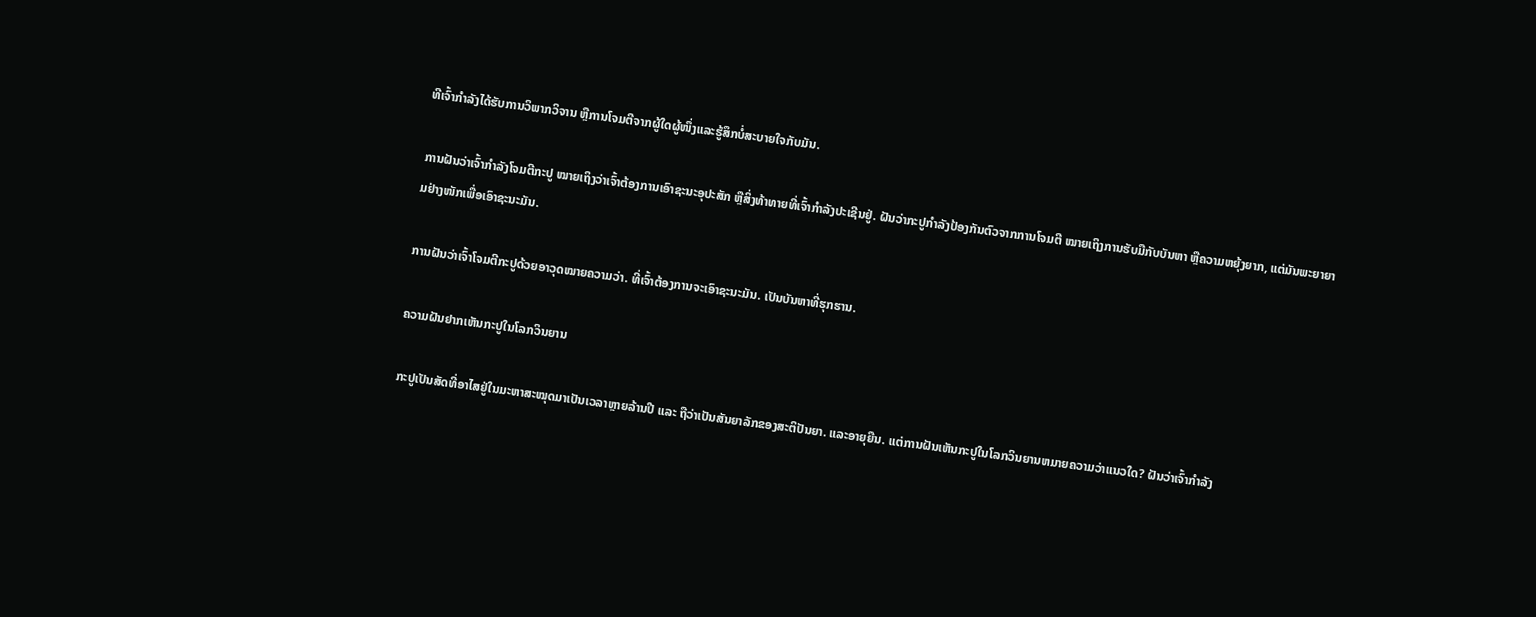ທີເຈົ້າກຳລັງໄດ້ຮັບການວິພາກວິຈານ ຫຼືການໂຈມຕີຈາກຜູ້ໃດຜູ້ໜຶ່ງແລະຮູ້ສຶກບໍ່ສະບາຍໃຈກັບມັນ.

ການຝັນວ່າເຈົ້າກຳລັງໂຈມຕີກະປູ ໝາຍເຖິງວ່າເຈົ້າຕ້ອງການເອົາຊະນະອຸປະສັກ ຫຼືສິ່ງທ້າທາຍທີ່ເຈົ້າກຳລັງປະເຊີນຢູ່. ຝັນວ່າກະປູກຳລັງປ້ອງກັນຕົວຈາກການໂຈມຕີ ໝາຍເຖິງການຮັບມືກັບບັນຫາ ຫຼືຄວາມຫຍຸ້ງຍາກ, ແຕ່ມັນພະຍາຍາມຢ່າງໜັກເພື່ອເອົາຊະນະມັນ.

ການຝັນວ່າເຈົ້າໂຈມຕີກະປູດ້ວຍອາວຸດໝາຍຄວາມວ່າ. ທີ່ເຈົ້າຕ້ອງການຈະເອົາຊະນະມັນ. ເປັນບັນຫາທີ່ຮຸກຮານ.

ຄວາມຝັນຢາກເຫັນກະປູໃນໂລກວິນຍານ

ກະປູເປັນສັດທີ່ອາໄສຢູ່ໃນມະຫາສະໝຸດມາເປັນເວລາຫຼາຍລ້ານປີ ແລະ ຖືວ່າເປັນສັນຍາລັກຂອງສະຕິປັນຍາ. ແລະອາຍຸຍືນ. ແຕ່ການຝັນເຫັນກະປູໃນໂລກວິນຍານຫມາຍຄວາມວ່າແນວໃດ? ຝັນວ່າເຈົ້າກໍາລັງ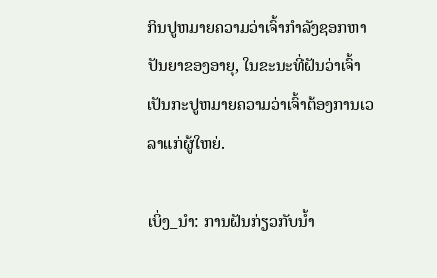ກິນປູຫມາຍຄວາມວ່າເຈົ້າກໍາລັງຊອກຫາປັນຍາຂອງອາຍຸ, ໃນຂະນະທີ່ຝັນວ່າເຈົ້າເປັນກະປູຫມາຍຄວາມວ່າເຈົ້າຕ້ອງການເວລາແກ່ຜູ້ໃຫຍ່.

ເບິ່ງ_ນຳ: ການຝັນກ່ຽວກັບນໍ້າ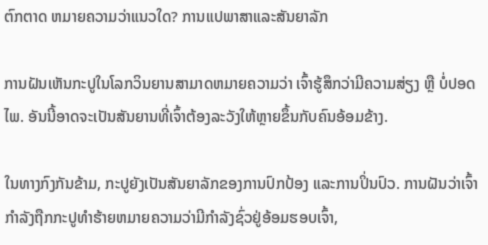ຕົກຕາດ ຫມາຍຄວາມວ່າແນວໃດ? ການແປພາສາແລະສັນຍາລັກ

ການຝັນເຫັນກະປູໃນໂລກວິນຍານສາມາດຫມາຍຄວາມວ່າ ເຈົ້າຮູ້ສຶກວ່າມີຄວາມສ່ຽງ ຫຼື ບໍ່ປອດໄພ. ອັນນີ້ອາດຈະເປັນສັນຍານທີ່ເຈົ້າຕ້ອງລະວັງໃຫ້ຫຼາຍຂຶ້ນກັບຄົນອ້ອມຂ້າງ.

ໃນທາງກົງກັນຂ້າມ, ກະປູຍັງເປັນສັນຍາລັກຂອງການປົກປ້ອງ ແລະການປິ່ນປົວ. ການຝັນວ່າເຈົ້າກໍາລັງຖືກກະປູທໍາຮ້າຍຫມາຍຄວາມວ່າມີກໍາລັງຊົ່ວຢູ່ອ້ອມຮອບເຈົ້າ,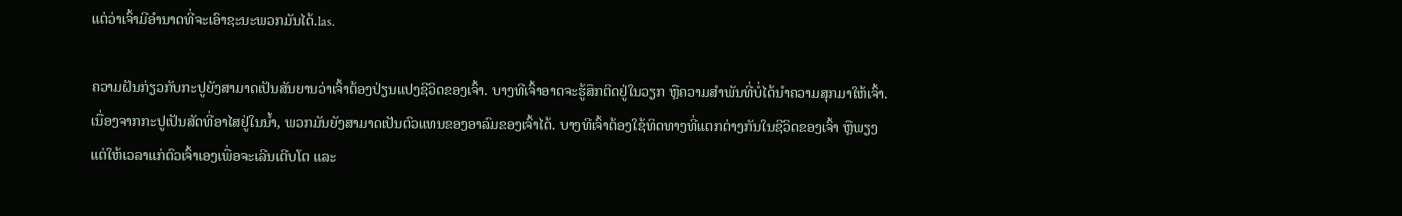ແຕ່ວ່າເຈົ້າມີອໍານາດທີ່ຈະເອົາຊະນະພວກມັນໄດ້.las.

ຄວາມຝັນກ່ຽວກັບກະປູຍັງສາມາດເປັນສັນຍານວ່າເຈົ້າຕ້ອງປ່ຽນແປງຊີວິດຂອງເຈົ້າ. ບາງທີເຈົ້າອາດຈະຮູ້ສຶກຕິດຢູ່ໃນວຽກ ຫຼືຄວາມສຳພັນທີ່ບໍ່ໄດ້ນຳຄວາມສຸກມາໃຫ້ເຈົ້າ. ເນື່ອງຈາກກະປູເປັນສັດທີ່ອາໄສຢູ່ໃນນໍ້າ, ພວກມັນຍັງສາມາດເປັນຕົວແທນຂອງອາລົມຂອງເຈົ້າໄດ້. ບາງທີເຈົ້າຕ້ອງໃຊ້ທິດທາງທີ່ແຕກຕ່າງກັນໃນຊີວິດຂອງເຈົ້າ ຫຼືພຽງແຕ່ໃຫ້ເວລາແກ່ຕົວເຈົ້າເອງເພື່ອຈະເລີນເຕີບໂຕ ແລະ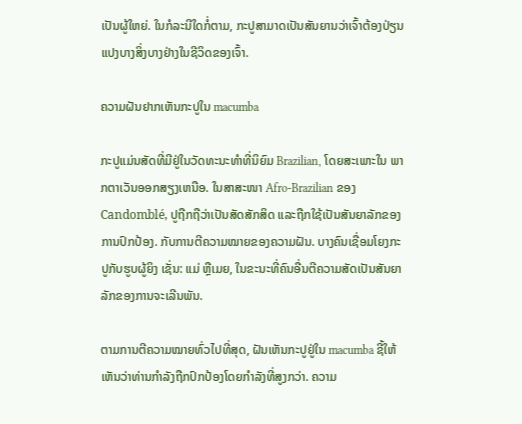ເປັນຜູ້ໃຫຍ່. ໃນກໍລະນີໃດກໍ່ຕາມ, ກະປູສາມາດເປັນສັນຍານວ່າເຈົ້າຕ້ອງປ່ຽນແປງບາງສິ່ງບາງຢ່າງໃນຊີວິດຂອງເຈົ້າ.

ຄວາມຝັນຢາກເຫັນກະປູໃນ macumba

ກະປູແມ່ນສັດທີ່ມີຢູ່ໃນວັດທະນະທໍາທີ່ນິຍົມ Brazilian, ໂດຍສະເພາະໃນ ພາກຕາເວັນອອກສຽງເຫນືອ. ໃນສາສະໜາ Afro-Brazilian ຂອງCandomblé, ປູຖືກຖືວ່າເປັນສັດສັກສິດ ແລະຖືກໃຊ້ເປັນສັນຍາລັກຂອງການປົກປ້ອງ. ກັບການຕີຄວາມໝາຍຂອງຄວາມຝັນ. ບາງຄົນເຊື່ອມໂຍງກະປູກັບຮູບຜູ້ຍິງ ເຊັ່ນ: ແມ່ ຫຼືເມຍ, ໃນຂະນະທີ່ຄົນອື່ນຕີຄວາມສັດເປັນສັນຍາລັກຂອງການຈະເລີນພັນ.

ຕາມການຕີຄວາມໝາຍທົ່ວໄປທີ່ສຸດ, ຝັນເຫັນກະປູຢູ່ໃນ macumba ຊີ້ໃຫ້ເຫັນວ່າທ່ານກໍາລັງຖືກປົກປ້ອງໂດຍກໍາລັງທີ່ສູງກວ່າ. ຄວາມ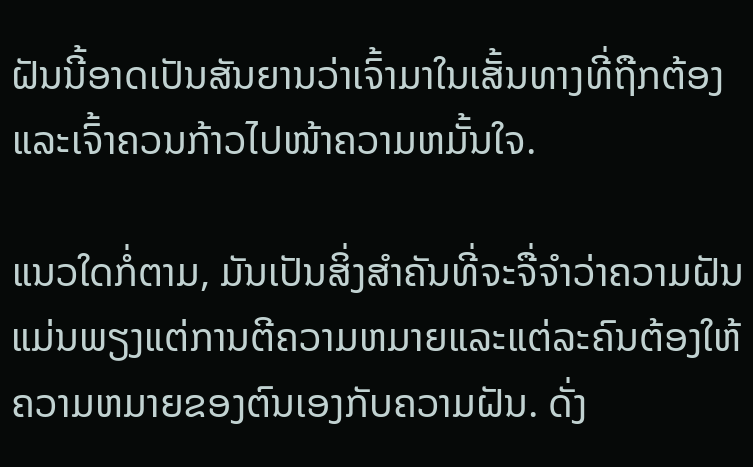ຝັນນີ້ອາດເປັນສັນຍານວ່າເຈົ້າມາໃນເສັ້ນທາງທີ່ຖືກຕ້ອງແລະເຈົ້າຄວນກ້າວໄປໜ້າຄວາມຫມັ້ນໃຈ.

ແນວໃດກໍ່ຕາມ, ມັນເປັນສິ່ງສໍາຄັນທີ່ຈະຈື່ຈໍາວ່າຄວາມຝັນແມ່ນພຽງແຕ່ການຕີຄວາມຫມາຍແລະແຕ່ລະຄົນຕ້ອງໃຫ້ຄວາມຫມາຍຂອງຕົນເອງກັບຄວາມຝັນ. ດັ່ງ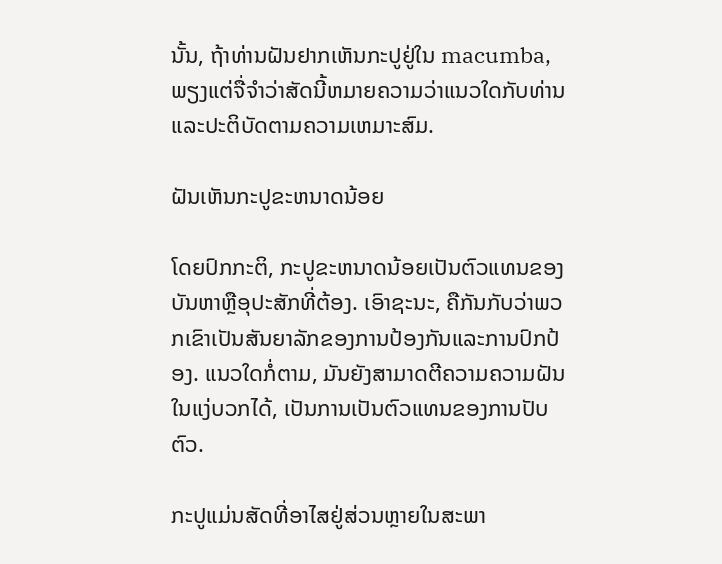ນັ້ນ, ຖ້າທ່ານຝັນຢາກເຫັນກະປູຢູ່ໃນ macumba, ພຽງແຕ່ຈື່ຈໍາວ່າສັດນີ້ຫມາຍຄວາມວ່າແນວໃດກັບທ່ານແລະປະຕິບັດຕາມຄວາມເຫມາະສົມ.

ຝັນເຫັນກະປູຂະຫນາດນ້ອຍ

ໂດຍປົກກະຕິ, ກະປູຂະຫນາດນ້ອຍເປັນຕົວແທນຂອງບັນຫາຫຼືອຸປະສັກທີ່ຕ້ອງ. ເອົາຊະນະ, ຄືກັນກັບວ່າພວກເຂົາເປັນສັນຍາລັກຂອງການປ້ອງກັນແລະການປົກປ້ອງ. ແນວໃດກໍ່ຕາມ, ມັນຍັງສາມາດຕີຄວາມຄວາມຝັນໃນແງ່ບວກໄດ້, ເປັນການເປັນຕົວແທນຂອງການປັບຕົວ.

ກະປູແມ່ນສັດທີ່ອາໄສຢູ່ສ່ວນຫຼາຍໃນສະພາ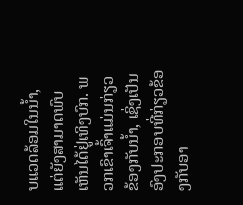ບແວດລ້ອມໃນນ້ຳ, ແຕ່ຍັງສາມາດພົບເຫັນໄດ້ຢູ່ເທິງບົກ. ພວກເຂົາເຈົ້າແມ່ນກ່ຽວຂ້ອງກັບນ້ຳ, ເຊິ່ງເປັນອົງປະກອບທີ່ກ່ຽວຂ້ອງກັບອາ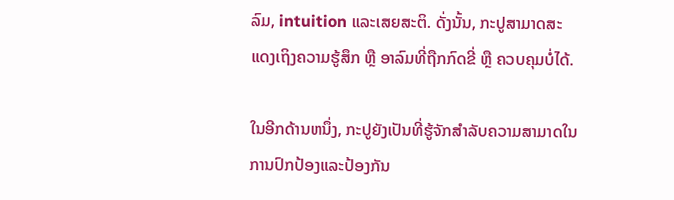ລົມ, intuition ແລະເສຍສະຕິ. ດັ່ງນັ້ນ, ກະປູສາມາດສະແດງເຖິງຄວາມຮູ້ສຶກ ຫຼື ອາລົມທີ່ຖືກກົດຂີ່ ຫຼື ຄວບຄຸມບໍ່ໄດ້.

ໃນອີກດ້ານຫນຶ່ງ, ກະປູຍັງເປັນທີ່ຮູ້ຈັກສໍາລັບຄວາມສາມາດໃນການປົກປ້ອງແລະປ້ອງກັນ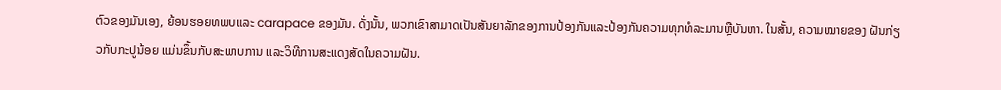ຕົວຂອງມັນເອງ, ຍ້ອນຮອຍທພບແລະ carapace ຂອງມັນ. ດັ່ງນັ້ນ, ພວກເຂົາສາມາດເປັນສັນຍາລັກຂອງການປ້ອງກັນແລະປ້ອງກັນຄວາມທຸກທໍລະມານຫຼືບັນຫາ. ໃນສັ້ນ, ຄວາມໝາຍຂອງ ຝັນກ່ຽວກັບກະປູນ້ອຍ ແມ່ນຂຶ້ນກັບສະພາບການ ແລະວິທີການສະແດງສັດໃນຄວາມຝັນ.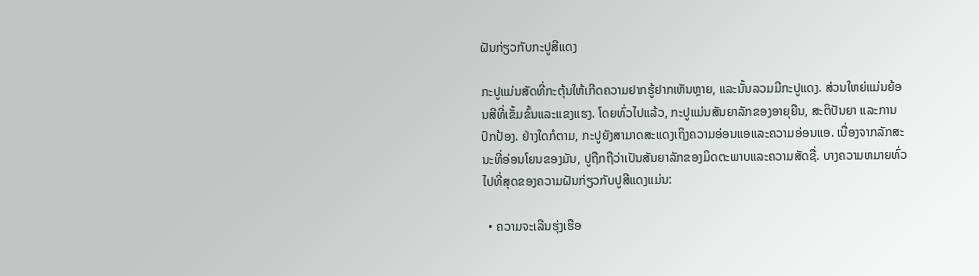ຝັນກ່ຽວກັບກະປູສີແດງ

ກະປູແມ່ນສັດທີ່ກະຕຸ້ນໃຫ້ເກີດຄວາມຢາກຮູ້ຢາກເຫັນຫຼາຍ, ແລະນັ້ນລວມມີກະປູແດງ. ສ່ວນໃຫຍ່ແມ່ນຍ້ອນສີທີ່ເຂັ້ມຂົ້ນແລະແຂງແຮງ. ໂດຍທົ່ວໄປແລ້ວ, ກະປູແມ່ນສັນຍາລັກຂອງອາຍຸຍືນ, ສະຕິປັນຍາ ແລະການປົກປ້ອງ. ຢ່າງໃດກໍຕາມ, ກະປູຍັງສາມາດສະແດງເຖິງຄວາມອ່ອນແອແລະຄວາມອ່ອນແອ. ເນື່ອງຈາກລັກສະນະທີ່ອ່ອນໂຍນຂອງມັນ, ປູຖືກຖືວ່າເປັນສັນຍາລັກຂອງມິດຕະພາບແລະຄວາມສັດຊື່. ບາງຄວາມຫມາຍທົ່ວໄປທີ່ສຸດຂອງຄວາມຝັນກ່ຽວກັບປູສີແດງແມ່ນ:

  • ຄວາມຈະເລີນຮຸ່ງເຮືອ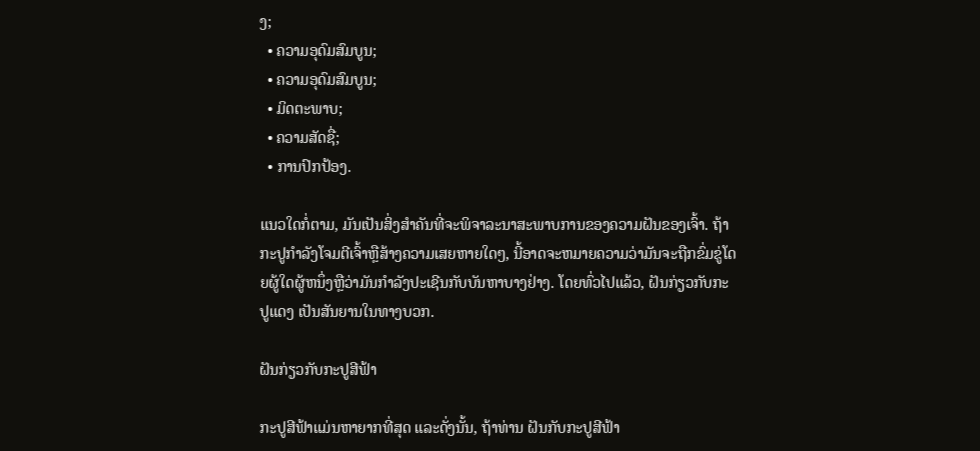ງ;
  • ຄວາມອຸດົມສົມບູນ;
  • ຄວາມອຸດົມສົມບູນ;
  • ມິດຕະພາບ;
  • ຄວາມສັດຊື່;
  • ການປົກປ້ອງ.

ແນວໃດກໍ່ຕາມ, ມັນເປັນສິ່ງສໍາຄັນທີ່ຈະພິຈາລະນາສະພາບການຂອງຄວາມຝັນຂອງເຈົ້າ. ຖ້າກະປູກໍາລັງໂຈມຕີເຈົ້າຫຼືສ້າງຄວາມເສຍຫາຍໃດໆ, ນີ້ອາດຈະຫມາຍຄວາມວ່າມັນຈະຖືກຂົ່ມຂູ່ໂດຍຜູ້ໃດຜູ້ຫນຶ່ງຫຼືວ່າມັນກໍາລັງປະເຊີນກັບບັນຫາບາງຢ່າງ. ໂດຍທົ່ວໄປແລ້ວ, ຝັນກ່ຽວກັບກະປູແດງ ເປັນສັນຍານໃນທາງບວກ.

ຝັນກ່ຽວກັບກະປູສີຟ້າ

ກະປູສີຟ້າແມ່ນຫາຍາກທີ່ສຸດ ແລະດັ່ງນັ້ນ, ຖ້າທ່ານ ຝັນກັບກະປູສີຟ້າ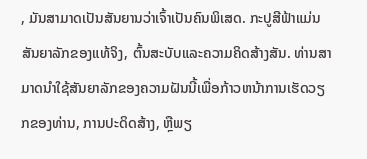, ມັນສາມາດເປັນສັນຍານວ່າເຈົ້າເປັນຄົນພິເສດ. ກະປູສີຟ້າແມ່ນສັນຍາລັກຂອງແທ້ຈິງ, ຕົ້ນສະບັບແລະຄວາມຄິດສ້າງສັນ. ທ່ານສາມາດນໍາໃຊ້ສັນຍາລັກຂອງຄວາມຝັນນີ້ເພື່ອກ້າວຫນ້າການເຮັດວຽກຂອງທ່ານ, ການປະດິດສ້າງ, ຫຼືພຽ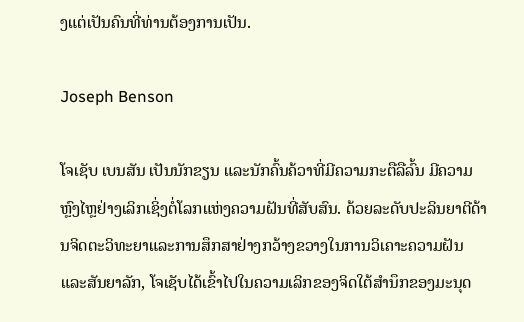ງແຕ່ເປັນຄົນທີ່ທ່ານຕ້ອງການເປັນ.

Joseph Benson

ໂຈເຊັບ ເບນສັນ ເປັນນັກຂຽນ ແລະນັກຄົ້ນຄ້ວາທີ່ມີຄວາມກະຕືລືລົ້ນ ມີຄວາມຫຼົງໄຫຼຢ່າງເລິກເຊິ່ງຕໍ່ໂລກແຫ່ງຄວາມຝັນທີ່ສັບສົນ. ດ້ວຍລະດັບປະລິນຍາຕີດ້ານຈິດຕະວິທະຍາແລະການສຶກສາຢ່າງກວ້າງຂວາງໃນການວິເຄາະຄວາມຝັນແລະສັນຍາລັກ, ໂຈເຊັບໄດ້ເຂົ້າໄປໃນຄວາມເລິກຂອງຈິດໃຕ້ສໍານຶກຂອງມະນຸດ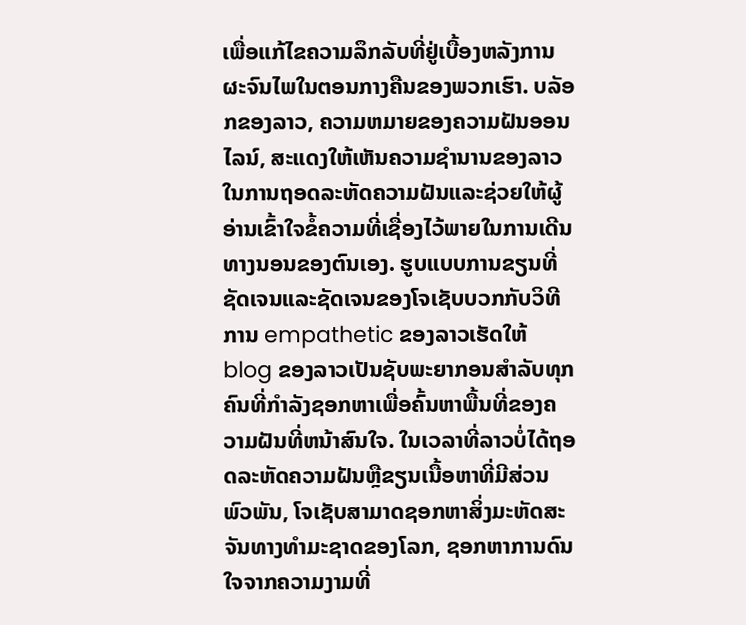ເພື່ອແກ້ໄຂຄວາມລຶກລັບທີ່ຢູ່ເບື້ອງຫລັງການຜະຈົນໄພໃນຕອນກາງຄືນຂອງພວກເຮົາ. ບລັອກຂອງລາວ, ຄວາມຫມາຍຂອງຄວາມຝັນອອນໄລນ໌, ສະແດງໃຫ້ເຫັນຄວາມຊໍານານຂອງລາວໃນການຖອດລະຫັດຄວາມຝັນແລະຊ່ວຍໃຫ້ຜູ້ອ່ານເຂົ້າໃຈຂໍ້ຄວາມທີ່ເຊື່ອງໄວ້ພາຍໃນການເດີນທາງນອນຂອງຕົນເອງ. ຮູບແບບການຂຽນທີ່ຊັດເຈນແລະຊັດເຈນຂອງໂຈເຊັບບວກກັບວິທີການ empathetic ຂອງລາວເຮັດໃຫ້ blog ຂອງລາວເປັນຊັບພະຍາກອນສໍາລັບທຸກຄົນທີ່ກໍາລັງຊອກຫາເພື່ອຄົ້ນຫາພື້ນທີ່ຂອງຄວາມຝັນທີ່ຫນ້າສົນໃຈ. ໃນເວລາທີ່ລາວບໍ່ໄດ້ຖອດລະຫັດຄວາມຝັນຫຼືຂຽນເນື້ອຫາທີ່ມີສ່ວນພົວພັນ, ໂຈເຊັບສາມາດຊອກຫາສິ່ງມະຫັດສະຈັນທາງທໍາມະຊາດຂອງໂລກ, ຊອກຫາການດົນໃຈຈາກຄວາມງາມທີ່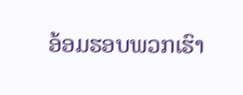ອ້ອມຮອບພວກເຮົາ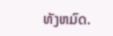ທັງຫມົດ.